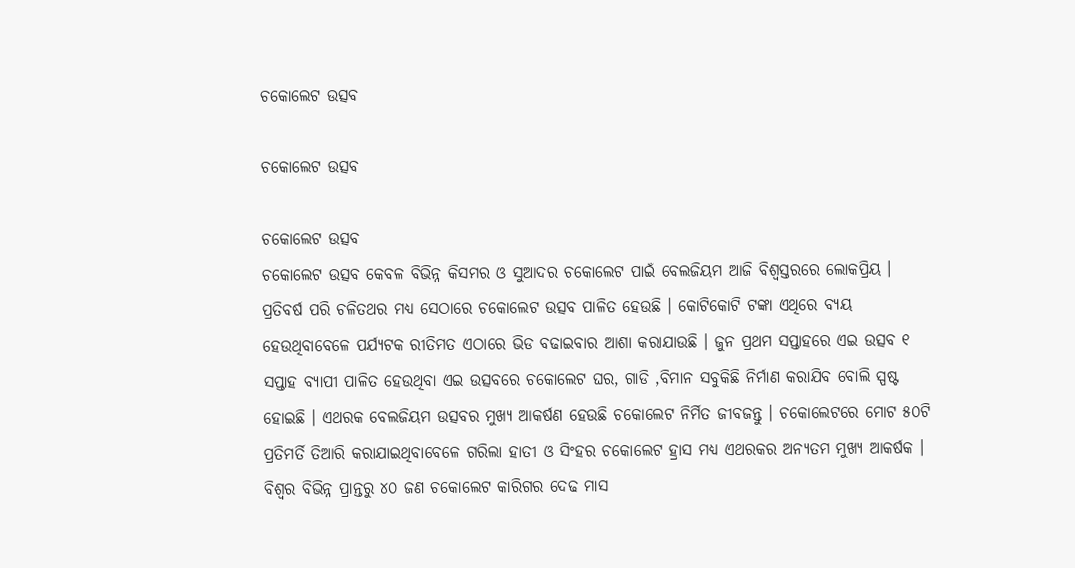ଚକୋଲେଟ ଉତ୍ସବ

ଚକୋଲେଟ ଉତ୍ସବ

ଚକୋଲେଟ ଉତ୍ସବ
ଚକୋଲେଟ ଉତ୍ସବ କେବଳ ବିଭିନ୍ନ କିସମର ଓ ସୁଆଦର ଚକୋଲେଟ ପାଇଁ ବେଲଜିୟମ ଆଜି ବିଶ୍ୱସ୍ତରରେ ଲୋକପ୍ରିୟ । ପ୍ରତିବର୍ଷ ପରି ଚଳିତଥର ମଧ୍ୟ ସେଠାରେ ଚକୋଲେଟ ଉତ୍ସବ ପାଳିତ ହେଉଛି । କୋଟିକୋଟି ଟଙ୍କା ଏଥିରେ ବ୍ୟୟ ହେଉଥିବାବେଳେ ପର୍ଯ୍ୟଟକ ରୀତିମତ ଏଠାରେ ଭିଡ ବଢାଇବାର ଆଶା କରାଯାଉଛି । ଜୁନ ପ୍ରଥମ ସପ୍ତାହରେ ଏଇ ଉତ୍ସବ ୧ ସପ୍ତାହ ବ୍ୟାପୀ ପାଳିତ ହେଉଥିବା ଏଇ ଉତ୍ସବରେ ଚକୋଲେଟ ଘର, ଗାଡି ,ବିମାନ ସବୁକିଛି ନିର୍ମାଣ କରାଯିବ ବୋଲି ସ୍ପଷ୍ଟ ହୋଇଛି । ଏଥରକ ବେଲଜିୟମ ଉତ୍ସବର ମୁଖ୍ୟ ଆକର୍ଷଣ ହେଉଛି ଚକୋଲେଟ ନିର୍ମିତ ଜୀବଜନ୍ତୁ । ଚକୋଲେଟରେ ମୋଟ ୫୦ଟି ପ୍ରତିମର୍ତି ତିଆରି କରାଯାଇଥିବାବେଳେ ଗରିଲା ହାତୀ ଓ ସିଂହର ଚକୋଲେଟ ହ୍ରାସ ମଧ୍ୟ ଏଥରକର ଅନ୍ୟତମ ମୁଖ୍ୟ ଆକର୍ଷକ । ବିଶ୍ୱର ବିଭିନ୍ନ ପ୍ରାନ୍ତରୁ ୪୦ ଜଣ ଚକୋଲେଟ କାରିଗର ଦେଢ ମାସ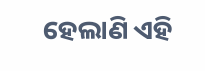ହେଲାଣି ଏହି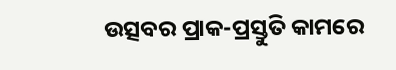ଉତ୍ସବର ପ୍ରାକ-ପ୍ରସ୍ତୁତି କାମରେ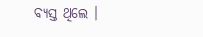ବ୍ୟସ୍ତ ଥିଲେ ।